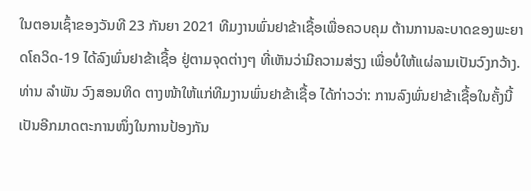ໃນຕອນເຊົ້າຂອງວັນທີ 23 ກັນຍາ 2021 ທີມງານພົ່ນຢາຂ້າເຊື້ອເພື່ອຄວບຄຸມ ຕ້ານການລະບາດຂອງພະຍາດໂຄວິດ-19 ໄດ້ລົງພົ່ນຢາຂ້າເຊື້ອ ຢູ່ຕາມຈຸດຕ່າງໆ ທີ່ເຫັນວ່າມີຄວາມສ່ຽງ ເພື່ອບໍ່ໃຫ້ແຜ່ລາມເປັນວົງກວ້າງ.
ທ່ານ ລຳພັນ ວົງສອນທິດ ຕາງໜ້າໃຫ້ແກ່ທີມງານພົ່ນຢາຂ້າເຊື້ອ ໄດ້ກ່າວວ່າ: ການລົງພົ່ນຢາຂ້າເຊື້ອໃນຄັ້ງນີ້ ເປັນອີກມາດຕະການໜຶ່ງໃນການປ້ອງກັນ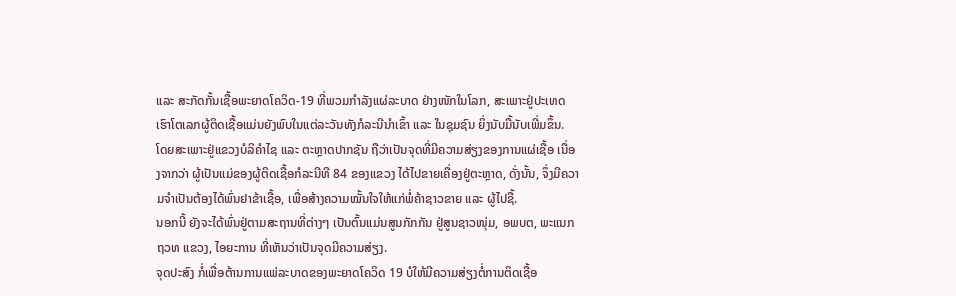ແລະ ສະກັດກັ້ນເຊື້ອພະຍາດໂຄວິດ-19 ທີ່ພວມກໍາລັງແຜ່ລະບາດ ຢ່າງໜັກໃນໂລກ, ສະເພາະຢູ່ປະເທດເຮົາໂຕເລກຜູ້ຕິດເຊື້ອແມ່ນຍັງພົບໃນແຕ່ລະວັນທັງກໍລະນີນໍາເຂົ້າ ແລະ ໃນຊຸມຊົນ ຍິ່ງນັບມື້ນັບເພີ່ມຂຶ້ນ.
ໂດຍສະເພາະຢູ່ແຂວງບໍລິຄຳໄຊ ແລະ ຕະຫຼາດປາກຊັນ ຖືວ່າເປັນຈຸດທີ່ມີຄວາມສ່ຽງຂອງການແຜ່ເຊື້ອ ເນື່ອງຈາກວ່າ ຜູ້ເປັນແມ່ຂອງຜູ້ຕິດເຊື້ອກໍລະນີທີ 84 ຂອງແຂວງ ໄດ້ໄປຂາຍເຄື່ອງຢູ່ຕະຫຼາດ, ດັ່ງນັ້ນ, ຈຶ່ງມີຄວາມຈໍາເປັນຕ້ອງໄດ້ພົ່ນຢາຂ້າເຊື້ອ, ເພື່ອສ້າງຄວາມໝັ້ນໃຈໃຫ້ແກ່ພໍ່ຄ້າຊາວຂາຍ ແລະ ຜູ້ໄປຊື້.
ນອກນີ້ ຍັງຈະໄດ້ພົ່ນຢູ່ຕາມສະຖານທີ່ຕ່າງໆ ເປັນຕົ້ນແມ່ນສູນກັກກັນ ຢູ່ສູນຊາວໜຸ່ມ, ອພບຕ, ພະແນກ ຖວທ ແຂວງ, ໄອຍະການ ທີ່ເຫັນວ່າເປັນຈຸດມີຄວາມສ່ຽງ.
ຈຸດປະສົງ ກໍ່ເພື່ອຕ້ານການແພ່ລະບາດຂອງພະຍາດໂຄວິດ 19 ບໍໃຫ້ມີຄວາມສ່ຽງຕໍ່ການຕິດເຊື້ອ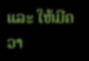ແລະ ໃຫ້ມີຄວາ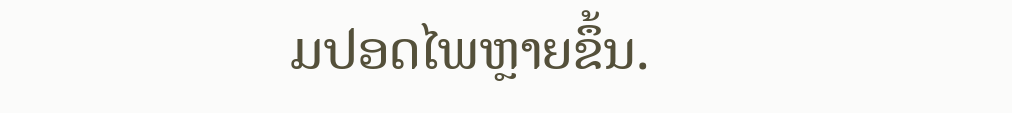ມປອດໄພຫຼາຍຂຶ້ນ.